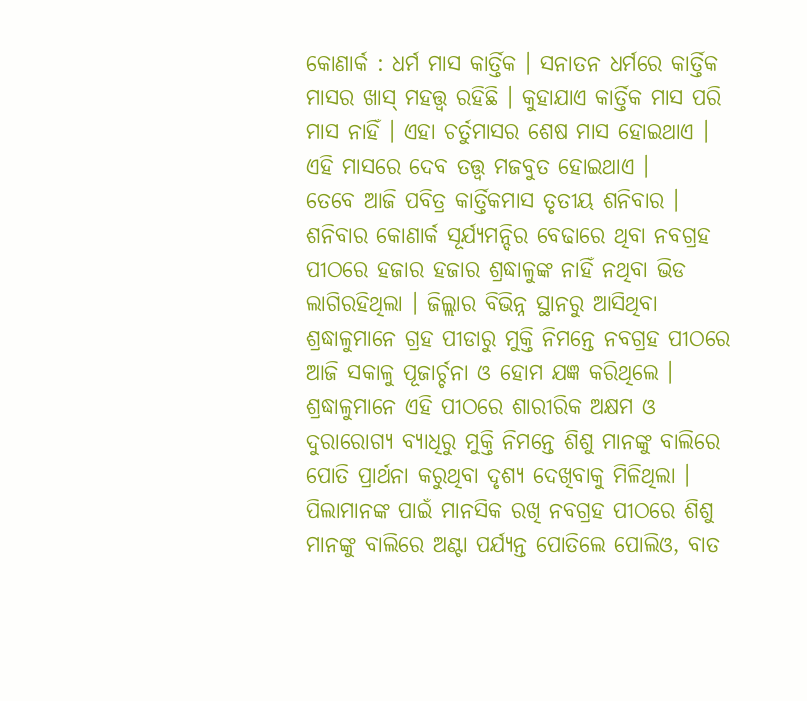କୋଣାର୍କ : ଧର୍ମ ମାସ କାର୍ତ୍ତିକ । ସନାତନ ଧର୍ମରେ କାର୍ତ୍ତିକ ମାସର ଖାସ୍ ମହତ୍ତ୍ୱ ରହିଛି । କୁହାଯାଏ କାର୍ତ୍ତିକ ମାସ ପରି ମାସ ନାହିଁ । ଏହା ଚର୍ତୁମାସର ଶେଷ ମାସ ହୋଇଥାଏ । ଏହି ମାସରେ ଦେବ ତତ୍ତ୍ୱ ମଜବୁତ ହୋଇଥାଏ ।
ତେବେ ଆଜି ପବିତ୍ର କାର୍ତ୍ତିକମାସ ତୃତୀୟ ଶନିବାର । ଶନିବାର କୋଣାର୍କ ସୂର୍ଯ୍ୟମନ୍ଦିର ବେଢାରେ ଥିବା ନବଗ୍ରହ ପୀଠରେ ହଜାର ହଜାର ଶ୍ରଦ୍ଧାଳୁଙ୍କ ନାହିଁ ନଥିବା ଭିଡ ଲାଗିରହିଥିଲା । ଜିଲ୍ଲାର ବିଭିନ୍ନ ସ୍ଥାନରୁ ଆସିଥିବା ଶ୍ରଦ୍ଧାଳୁମାନେ ଗ୍ରହ ପୀଡାରୁ ମୁକ୍ତି ନିମନ୍ତେ ନବଗ୍ରହ ପୀଠରେ ଆଜି ସକାଳୁ ପୂଜାର୍ଚ୍ଚନା ଓ ହୋମ ଯଜ୍ଞ କରିଥିଲେ ।
ଶ୍ରଦ୍ଧାଳୁମାନେ ଏହି ପୀଠରେ ଶାରୀରିକ ଅକ୍ଷମ ଓ ଦୁରାରୋଗ୍ୟ ବ୍ୟାଧିରୁ ମୁକ୍ତି ନିମନ୍ତେ ଶିଶୁ ମାନଙ୍କୁ ବାଲିରେ ପୋତି ପ୍ରାର୍ଥନା କରୁଥିବା ଦୃଶ୍ୟ ଦେଖିବାକୁ ମିଳିଥିଲା । ପିଲାମାନଙ୍କ ପାଇଁ ମାନସିକ ରଖି ନବଗ୍ରହ ପୀଠରେ ଶିଶୁ ମାନଙ୍କୁ ବାଲିରେ ଅଣ୍ଟା ପର୍ଯ୍ୟନ୍ତ ପୋତିଲେ ପୋଲିଓ, ବାତ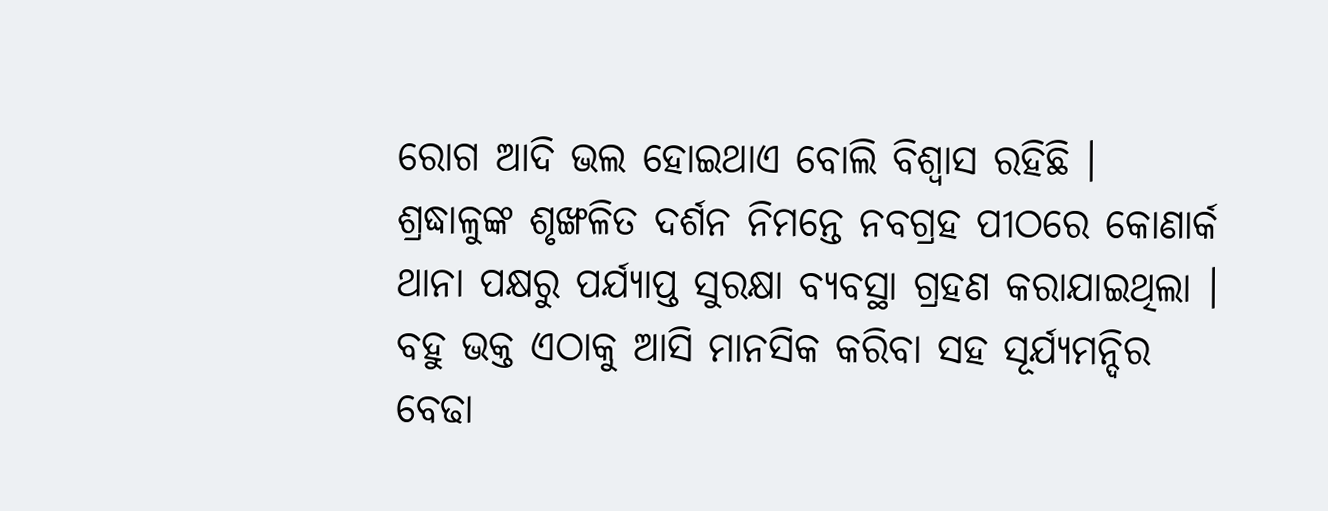ରୋଗ ଆଦି ଭଲ ହୋଇଥାଏ ବୋଲି ବିଶ୍ୱାସ ରହିଛି ।
ଶ୍ରଦ୍ଧାଳୁଙ୍କ ଶୃଙ୍ଖଳିତ ଦର୍ଶନ ନିମନ୍ତେ ନବଗ୍ରହ ପୀଠରେ କୋଣାର୍କ ଥାନା ପକ୍ଷରୁ ପର୍ଯ୍ୟାପ୍ତ ସୁରକ୍ଷା ବ୍ୟବସ୍ଥା ଗ୍ରହଣ କରାଯାଇଥିଲା । ବହୁ ଭକ୍ତ ଏଠାକୁ ଆସି ମାନସିକ କରିବା ସହ ସୂର୍ଯ୍ୟମନ୍ଦିର ବେଢା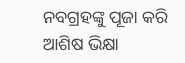ନବଗ୍ରହଙ୍କୁ ପୂଜା କରି ଆଶିଷ ଭିକ୍ଷା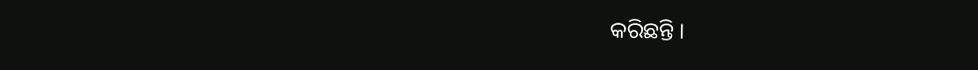କରିଛନ୍ତି ।